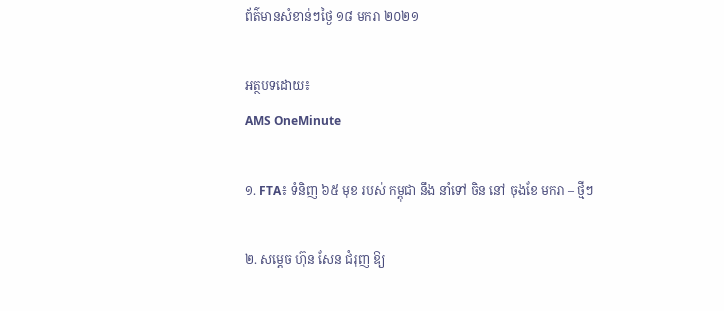ព័ត៌មានសំខាន់ៗថ្ងៃ ១៨ មករា ២០២១

អត្ថបទដោយ៖
AMS OneMinute

១. FTA៖ ទំនិញ ៦៥ មុខ របស់ កម្ពុជា នឹង នាំទៅ ចិន នៅ ចុងខែ មករា – ថ្មីៗ

២. សម្ដេច ហ៊ុន សែន ជំរុញ ឱ្យ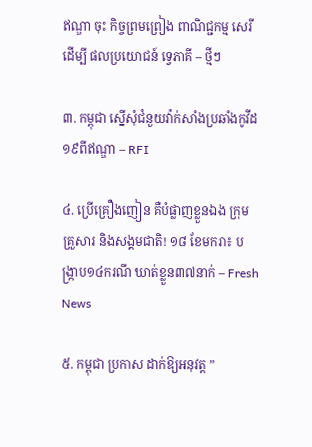ឥណ្ឌា ចុះ កិច្ចព្រមព្រៀង ពាណិជ្ជកម្ម សេរី ដើម្បី ផលប្រយោជន៍ ទ្វេភាគី – ថ្មីៗ

៣. កម្ពុជា ស្នើសុំជំនួយវ៉ាក់សាំងប្រឆាំងកូវីដ១៩ពីឥណ្ឌា – RFI

៤. ប្រើគ្រឿងញៀន គឺបំផ្លាញខ្លួនឯង ក្រុមគ្រួសារ និងសង្គមជាតិ! ១៨ ខែមករា៖ បង្ក្រាប១៤ករណី ឃាត់ខ្លួន៣៧នាក់ – Fresh News

៥. កម្ពុជា ប្រកាស ដាក់ឱ្យអនុវត្ត ”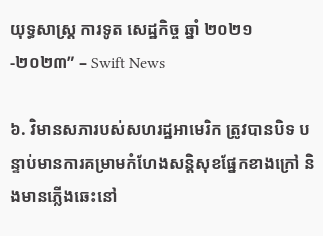យុទ្ធសាស្ត្រ ការទូត សេដ្ឋកិច្ច ឆ្នាំ ២០២១-២០២៣” – Swift News

៦. វិមានសភារបស់សហរដ្ឋអាមេរិក ត្រូវបានបិទ បន្ទាប់មានការគម្រាមកំហែងសន្តិសុខផ្នែកខាងក្រៅ និងមានភ្លើងឆេះនៅ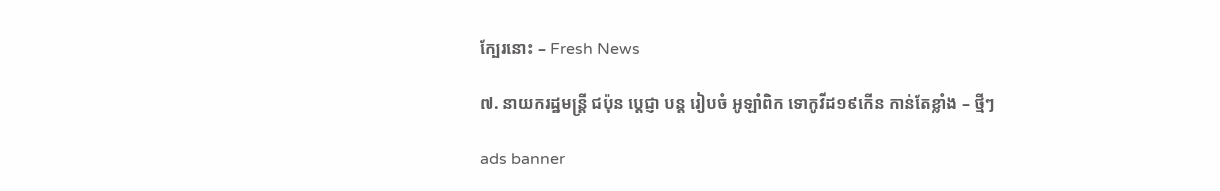ក្បែរនោះ – Fresh News

៧. នាយករដ្ឋមន្ត្រី ជប៉ុន ប្តេជ្ញា បន្ត រៀបចំ អូឡាំពិក ទោកូវីដ១៩កើន កាន់តែខ្លាំង – ថ្មីៗ

ads banner